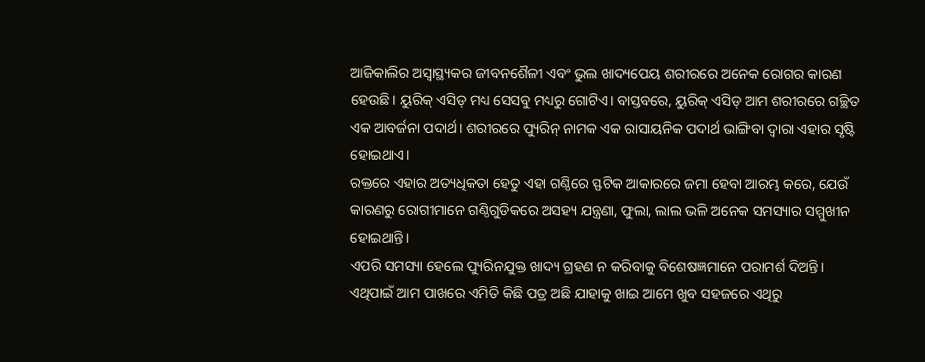ଆଜିକାଲିର ଅସ୍ୱାସ୍ଥ୍ୟକର ଜୀବନଶୈଳୀ ଏବଂ ଭୁଲ ଖାଦ୍ୟପେୟ ଶରୀରରେ ଅନେକ ରୋଗର କାରଣ ହେଉଛି। ୟୁରିକ୍ ଏସିଡ୍ ମଧ୍ୟ ସେସବୁ ମଧ୍ୟରୁ ଗୋଟିଏ। ବାସ୍ତବରେ, ୟୁରିକ୍ ଏସିଡ୍ ଆମ ଶରୀରରେ ଗଚ୍ଛିତ ଏକ ଆବର୍ଜନା ପଦାର୍ଥ। ଶରୀରରେ ପ୍ୟୁରିନ୍ ନାମକ ଏକ ରାସାୟନିକ ପଦାର୍ଥ ଭାଙ୍ଗିବା ଦ୍ୱାରା ଏହାର ସୃଷ୍ଟି ହୋଇଥାଏ।
ରକ୍ତରେ ଏହାର ଅତ୍ୟଧିକତା ହେତୁ ଏହା ଗଣ୍ଠିରେ ସ୍ଫଟିକ ଆକାରରେ ଜମା ହେବା ଆରମ୍ଭ କରେ, ଯେଉଁ କାରଣରୁ ରୋଗୀମାନେ ଗଣ୍ଠିଗୁଡିକରେ ଅସହ୍ୟ ଯନ୍ତ୍ରଣା, ଫୁଲା, ଲାଲ ଭଳି ଅନେକ ସମସ୍ୟାର ସମ୍ମୁଖୀନ ହୋଇଥାନ୍ତି।
ଏପରି ସମସ୍ୟା ହେଲେ ପ୍ୟୁରିନଯୁକ୍ତ ଖାଦ୍ୟ ଗ୍ରହଣ ନ କରିବାକୁ ବିଶେଷଜ୍ଞମାନେ ପରାମର୍ଶ ଦିଅନ୍ତି। ଏଥିପାଇଁ ଆମ ପାଖରେ ଏମିତି କିଛି ପତ୍ର ଅଛି ଯାହାକୁ ଖାଇ ଆମେ ଖୁବ ସହଜରେ ଏଥିରୁ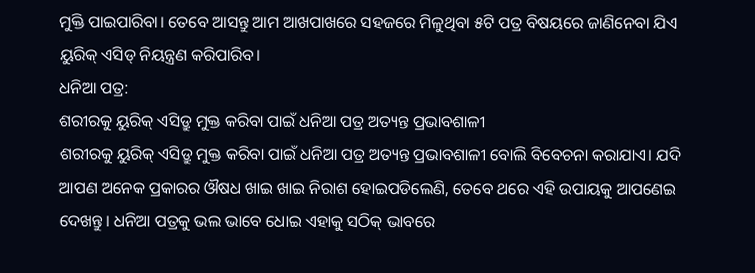ମୁକ୍ତି ପାଇପାରିବା। ତେବେ ଆସନ୍ତୁ ଆମ ଆଖପାଖରେ ସହଜରେ ମିଳୁଥିବା ୫ଟି ପତ୍ର ବିଷୟରେ ଜାଣିନେବା ଯିଏ ୟୁରିକ୍ ଏସିଡ୍ ନିୟନ୍ତ୍ରଣ କରିପାରିବ।
ଧନିଆ ପତ୍ର:
ଶରୀରକୁ ୟୁରିକ୍ ଏସିଡ୍ରୁ ମୁକ୍ତ କରିବା ପାଇଁ ଧନିଆ ପତ୍ର ଅତ୍ୟନ୍ତ ପ୍ରଭାବଶାଳୀ
ଶରୀରକୁ ୟୁରିକ୍ ଏସିଡ୍ରୁ ମୁକ୍ତ କରିବା ପାଇଁ ଧନିଆ ପତ୍ର ଅତ୍ୟନ୍ତ ପ୍ରଭାବଶାଳୀ ବୋଲି ବିବେଚନା କରାଯାଏ। ଯଦି ଆପଣ ଅନେକ ପ୍ରକାରର ଔଷଧ ଖାଇ ଖାଇ ନିରାଶ ହୋଇପଡିଲେଣି, ତେବେ ଥରେ ଏହି ଉପାୟକୁ ଆପଣେଇ ଦେଖନ୍ତୁ। ଧନିଆ ପତ୍ରକୁ ଭଲ ଭାବେ ଧୋଇ ଏହାକୁ ସଠିକ୍ ଭାବରେ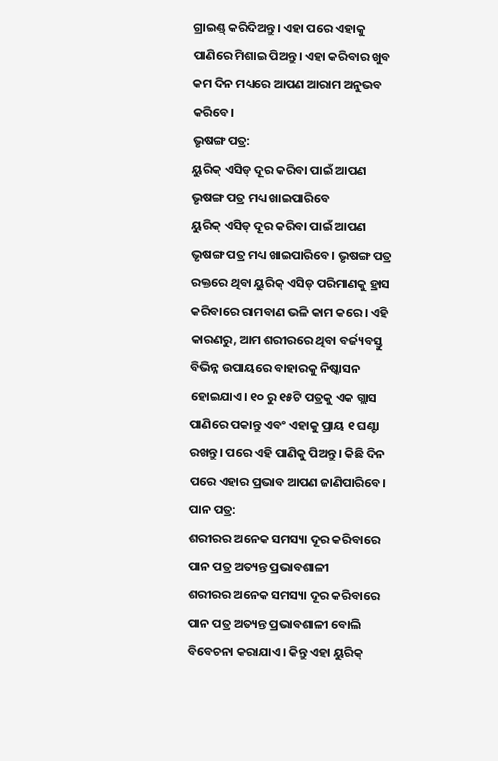ଗ୍ରାଇଣ୍ଡ୍ କରିଦିଅନ୍ତୁ। ଏହା ପରେ ଏହାକୁ ପାଣିରେ ମିଶାଇ ପିଅନ୍ତୁ। ଏହା କରିବାର ଖୁବ କମ ଦିନ ମଧ୍ୟରେ ଆପଣ ଆରାମ ଅନୁଭବ କରିବେ।
ଭୃଷଙ୍ଗ ପତ୍ର:
ୟୁରିକ୍ ଏସିଡ୍ ଦୂର କରିବା ପାଇଁ ଆପଣ ଭୃଷଙ୍ଗ ପତ୍ର ମଧ୍ୟ ଖାଇପାରିବେ
ୟୁରିକ୍ ଏସିଡ୍ ଦୂର କରିବା ପାଇଁ ଆପଣ ଭୃଷଙ୍ଗ ପତ୍ର ମଧ୍ୟ ଖାଇପାରିବେ। ଭୃଷଙ୍ଗ ପତ୍ର ରକ୍ତରେ ଥିବା ୟୁରିକ୍ ଏସିଡ୍ ପରିମାଣକୁ ହ୍ରାସ କରିବାରେ ରାମବାଣ ଭଳି କାମ କରେ। ଏହି କାରଣରୁ, ଆମ ଶରୀରରେ ଥିବା ବର୍ଜ୍ୟବସ୍ତୁ ବିଭିନ୍ନ ଉପାୟରେ ବାହାରକୁ ନିଷ୍କାସନ ହୋଇଯାଏ। ୧୦ ରୁ ୧୫ଟି ପତ୍ରକୁ ଏକ ଗ୍ଲାସ ପାଣିରେ ପକାନ୍ତୁ ଏବଂ ଏହାକୁ ପ୍ରାୟ ୧ ଘଣ୍ଟା ରଖନ୍ତୁ। ପରେ ଏହି ପାଣିକୁ ପିଅନ୍ତୁ। କିଛି ଦିନ ପରେ ଏହାର ପ୍ରଭାବ ଆପଣ ଜାଣିପାରିବେ।
ପାନ ପତ୍ର:
ଶରୀରର ଅନେକ ସମସ୍ୟା ଦୂର କରିବାରେ ପାନ ପତ୍ର ଅତ୍ୟନ୍ତ ପ୍ରଭାବଶାଳୀ
ଶରୀରର ଅନେକ ସମସ୍ୟା ଦୂର କରିବାରେ ପାନ ପତ୍ର ଅତ୍ୟନ୍ତ ପ୍ରଭାବଶାଳୀ ବୋଲି ବିବେଚନା କରାଯାଏ। କିନ୍ତୁ ଏହା ୟୁରିକ୍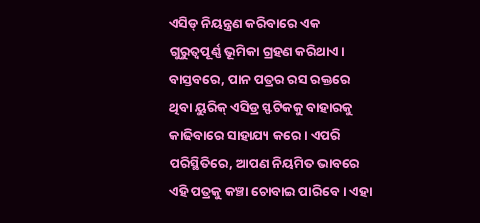ଏସିଡ୍ ନିୟନ୍ତ୍ରଣ କରିବାରେ ଏକ ଗୁରୁତ୍ୱପୂର୍ଣ୍ଣ ଭୂମିକା ଗ୍ରହଣ କରିଥାଏ। ବାସ୍ତବରେ, ପାନ ପତ୍ରର ରସ ରକ୍ତରେ ଥିବା ୟୁରିକ୍ ଏସିଡ୍ର ସ୍ଫଟିକକୁ ବାହାରକୁ କାଢିବାରେ ସାହାଯ୍ୟ କରେ। ଏପରି ପରିସ୍ଥିତିରେ, ଆପଣ ନିୟମିତ ଭାବରେ ଏହି ପତ୍ରକୁ କଞ୍ଚା ଚୋବାଇ ପାରିବେ। ଏହା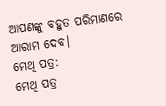ଆପଣଙ୍କୁ ବହୁତ ପରିମାଣରେ ଆରାମ ଦେବ।
ମେଥି ପତ୍ର:
ମେଥି ପତ୍ର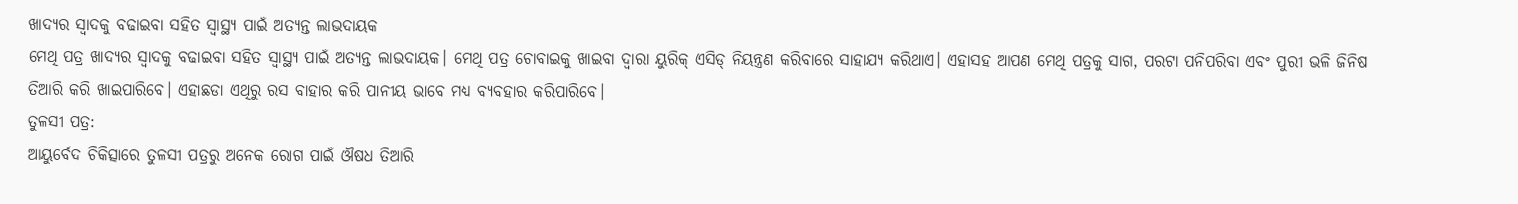ଖାଦ୍ୟର ସ୍ୱାଦକୁ ବଢାଇବା ସହିତ ସ୍ୱାସ୍ଥ୍ୟ ପାଇଁ ଅତ୍ୟନ୍ତ ଲାଭଦାୟକ
ମେଥି ପତ୍ର ଖାଦ୍ୟର ସ୍ୱାଦକୁ ବଢାଇବା ସହିତ ସ୍ୱାସ୍ଥ୍ୟ ପାଇଁ ଅତ୍ୟନ୍ତ ଲାଭଦାୟକ। ମେଥି ପତ୍ର ଚୋବାଇକୁ ଖାଇବା ଦ୍ୱାରା ୟୁରିକ୍ ଏସିଡ୍ ନିୟନ୍ତ୍ରଣ କରିବାରେ ସାହାଯ୍ୟ କରିଥାଏ। ଏହାସହ ଆପଣ ମେଥି ପତ୍ରକୁ ସାଗ, ପରଟା ପନିପରିବା ଏବଂ ପୁରୀ ଭଳି ଜିନିଷ ତିଆରି କରି ଖାଇପାରିବେ। ଏହାଛଡା ଏଥିରୁ ରସ ବାହାର କରି ପାନୀୟ ଭାବେ ମଧ୍ୟ ବ୍ୟବହାର କରିପାରିବେ।
ତୁଳସୀ ପତ୍ର:
ଆୟୁର୍ବେଦ ଚିକିତ୍ସାରେ ତୁଳସୀ ପତ୍ରରୁ ଅନେକ ରୋଗ ପାଇଁ ଔଷଧ ତିଆରି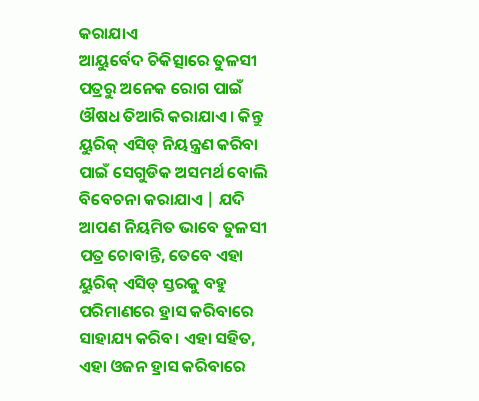କରାଯାଏ
ଆୟୁର୍ବେଦ ଚିକିତ୍ସାରେ ତୁଳସୀ ପତ୍ରରୁ ଅନେକ ରୋଗ ପାଇଁ ଔଷଧ ତିଆରି କରାଯାଏ। କିନ୍ତୁ ୟୁରିକ୍ ଏସିଡ୍ ନିୟନ୍ତ୍ରଣ କରିବା ପାଇଁ ସେଗୁଡିକ ଅସମର୍ଥ ବୋଲି ବିବେଚନା କରାଯାଏ | ଯଦି ଆପଣ ନିୟମିତ ଭାବେ ତୁଳସୀ ପତ୍ର ଚୋବାନ୍ତି, ତେବେ ଏହା ୟୁରିକ୍ ଏସିଡ୍ ସ୍ତରକୁ ବହୁ ପରିମାଣରେ ହ୍ରାସ କରିବାରେ ସାହାଯ୍ୟ କରିବ। ଏହା ସହିତ, ଏହା ଓଜନ ହ୍ରାସ କରିବାରେ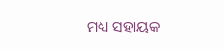ମଧ୍ୟ ସହାୟକ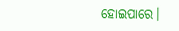ହୋଇପାରେ।